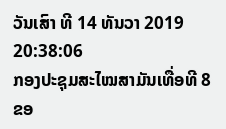ວັນເສົາ ທີ 14 ທັນວາ 2019 20:38:06
ກອງປະຊຸມສະໄໝສາມັນເທື່ອທີ 8 ຂອ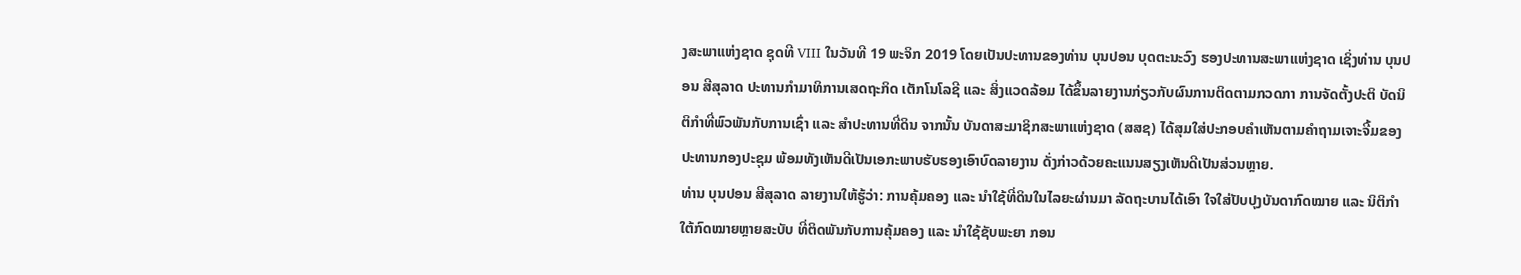ງສະພາແຫ່ງຊາດ ຊຸດທີ VIII ໃນວັນທີ 19 ພະຈິກ 2019 ໂດຍເປັນປະທານຂອງທ່ານ ບຸນປອນ ບຸດຕະນະວົງ ຮອງປະທານສະພາແຫ່ງຊາດ ເຊິ່ງທ່ານ ບຸນປອນ ສີສຸລາດ ປະທານກຳມາທິການເສດຖະກິດ ເຕັກໂນໂລຊີ ແລະ ສິ່ງແວດລ້ອມ ໄດ້ຂຶ້ນລາຍງານກ່ຽວກັບຜົນການຕິດຕາມກວດກາ ການຈັດຕັ້ງປະຕິ ບັດນິຕິກຳທີ່ພົວພັນກັບການເຊົ່າ ແລະ ສຳປະທານທີ່ດິນ ຈາກນັ້ນ ບັນດາສະມາຊິກສະພາແຫ່ງຊາດ (ສສຊ) ໄດ້ສຸມໃສ່ປະກອບຄຳເຫັນຕາມຄຳຖາມເຈາະຈີ້ມຂອງປະທານກອງປະຊຸມ ພ້ອມທັງເຫັນດີເປັນເອກະພາບຮັບຮອງເອົາບົດລາຍງານ ດັ່ງກ່າວດ້ວຍຄະແນນສຽງເຫັນດີເປັນສ່ວນຫຼາຍ.
ທ່ານ ບຸນປອນ ສີສຸລາດ ລາຍງານໃຫ້ຮູ້ວ່າ: ການຄຸ້ມຄອງ ແລະ ນຳໃຊ້ທີ່ດິນໃນໄລຍະຜ່ານມາ ລັດຖະບານໄດ້ເອົາ ໃຈໃສ່ປັບປຸງບັນດາກົດໝາຍ ແລະ ນິຕິກຳໃຕ້ກົດໝາຍຫຼາຍສະບັບ ທີ່ຕິດພັນກັບການຄຸ້ມຄອງ ແລະ ນຳໃຊ້ຊັບພະຍາ ກອນ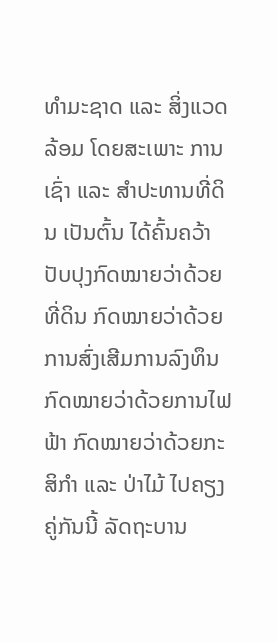ທຳມະຊາດ ແລະ ສິ່ງແວດລ້ອມ ໂດຍສະເພາະ ການເຊົ່າ ແລະ ສຳປະທານທີ່ດິນ ເປັນຕົ້ນ ໄດ້ຄົ້ນຄວ້າປັບປຸງກົດໝາຍວ່າດ້ວຍທີ່ດິນ ກົດໝາຍວ່າດ້ວຍການສົ່ງເສີມການລົງທຶນ ກົດໝາຍວ່າດ້ວຍການໄຟຟ້າ ກົດໝາຍວ່າດ້ວຍກະສິກຳ ແລະ ປ່າໄມ້ ໄປຄຽງຄູ່ກັນນີ້ ລັດຖະບານ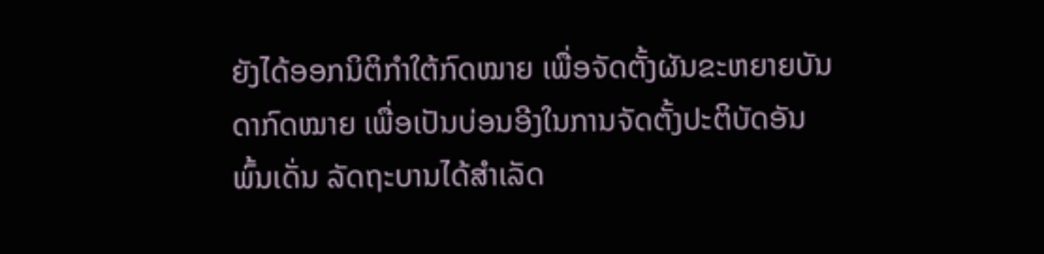ຍັງໄດ້ອອກນິຕິກຳໃຕ້ກົດໝາຍ ເພື່ອຈັດຕັ້ງຜັນຂະຫຍາຍບັນດາກົດໝາຍ ເພື່ອເປັນບ່ອນອີງໃນການຈັດຕັ້ງປະຕິບັດອັນພົ້ນເດັ່ນ ລັດຖະບານໄດ້ສຳເລັດ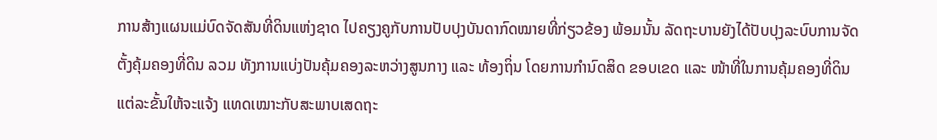ການສ້າງແຜນແມ່ບົດຈັດສັນທີ່ດິນແຫ່ງຊາດ ໄປຄຽງຄູກັບການປັບປຸງບັນດາກົດໝາຍທີ່ກ່ຽວຂ້ອງ ພ້ອມນັ້ນ ລັດຖະບານຍັງໄດ້ປັບປຸງລະບົບການຈັດຕັ້ງຄຸ້ມຄອງທີ່ດິນ ລວມ ທັງການແບ່ງປັນຄຸ້ມຄອງລະຫວ່າງສູນກາງ ແລະ ທ້ອງຖິ່ນ ໂດຍການກຳນົດສິດ ຂອບເຂດ ແລະ ໜ້າທີ່ໃນການຄຸ້ມຄອງທີ່ດິນແຕ່ລະຂັ້ນໃຫ້ຈະແຈ້ງ ແທດເໝາະກັບສະພາບເສດຖະ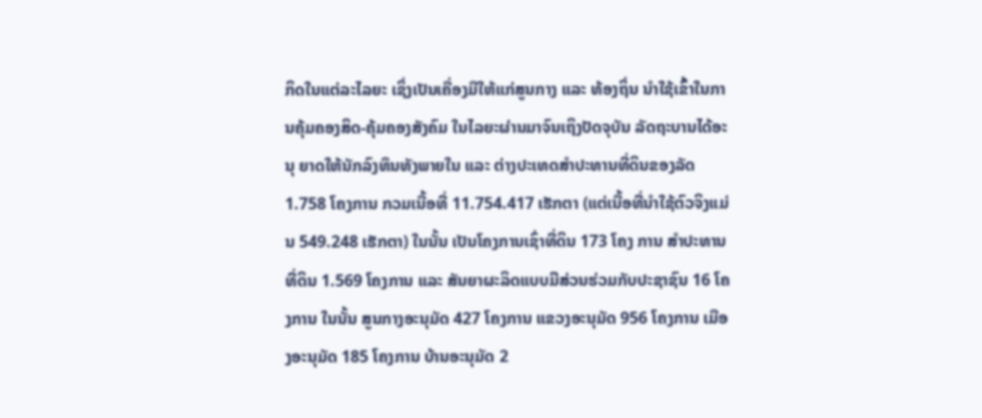ກິດໃນແຕ່ລະໄລຍະ ເຊິ່ງເປັນເຄື່ອງມືໃຫ້ແກ່ສູນກາງ ແລະ ທ້ອງຖິ່ນ ນຳໃຊ້ເຂົ້າໃນການຄຸ້ມຄອງສິດ-ຄຸ້ມຄອງສັງຄົມ ໃນໄລຍະຜ່ານມາຈົນເຖິງປັດຈຸບັນ ລັດຖະບານໄດ້ອະນຸ ຍາດໃຫ້ນັກລົງທຶນທັງພາຍໃນ ແລະ ຕ່າງປະເທດສຳປະທານທີ່ດິນຂອງລັດ 1.758 ໂຄງການ ກວມເນື້ອທີ່ 11.754.417 ເຮັກຕາ (ແຕ່ເນື້ອທີ່ນຳໃຊ້ຕົວຈິງແມ່ນ 549.248 ເຮັກຕາ) ໃນນັ້ນ ເປັນໂຄງການເຊົ່າທີ່ດິນ 173 ໂຄງ ການ ສຳປະທານທີ່ດິນ 1.569 ໂຄງການ ແລະ ສັນຍາຜະລິດແບບມີສ່ວນຮ່ວມກັບປະຊາຊົນ 16 ໂຄງການ ໃນນັ້ນ ສູນກາງອະນຸມັດ 427 ໂຄງການ ແຂວງອະນຸມັດ 956 ໂຄງການ ເມືອງອະນຸມັດ 185 ໂຄງການ ບ້ານອະນຸມັດ 2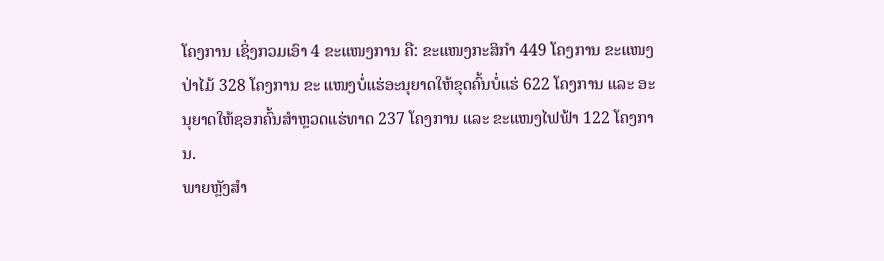ໂຄງການ ເຊິ່ງກວມເອົາ 4 ຂະແໜງການ ຄື: ຂະແໜງກະສິກຳ 449 ໂຄງການ ຂະແໜງປ່າໄມ້ 328 ໂຄງການ ຂະ ແໜງບໍ່ແຮ່ອະນຸຍາດໃຫ້ຂຸດຄົ້ນບໍ່ແຮ່ 622 ໂຄງການ ແລະ ອະນຸຍາດໃຫ້ຊອກຄົ້ນສຳຫຼວດແຮ່ທາດ 237 ໂຄງການ ແລະ ຂະແໜງໄຟຟ້າ 122 ໂຄງການ.
ພາຍຫຼັງສຳ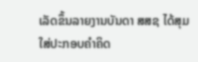ເລັດຂຶ້ນລາຍງານບັນດາ ສສຊ ໄດ້ສຸມໃສ່ປະກອບຄຳຄິດ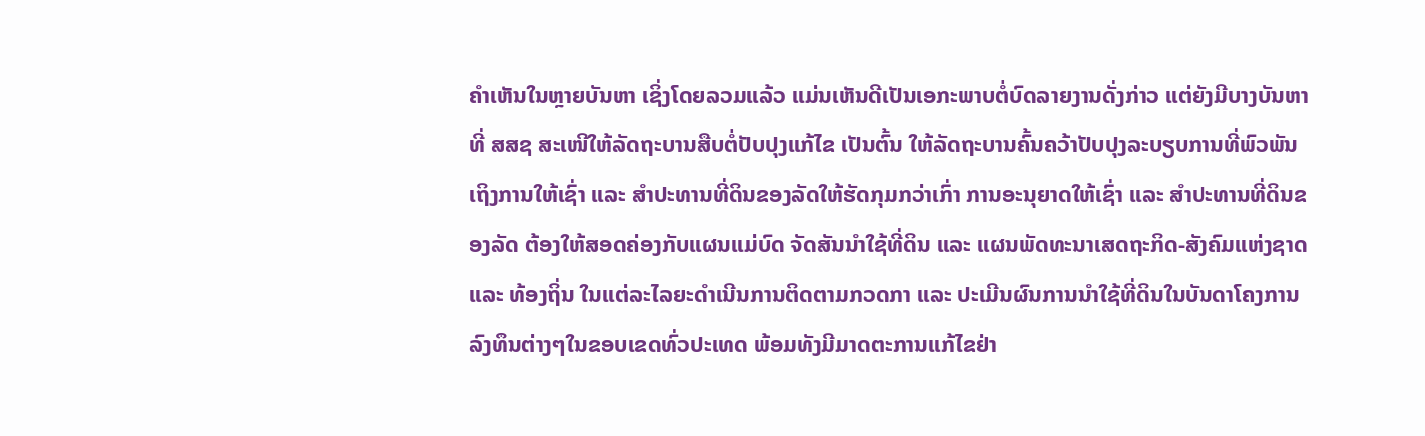ຄຳເຫັນໃນຫຼາຍບັນຫາ ເຊິ່ງໂດຍລວມແລ້ວ ແມ່ນເຫັນດີເປັນເອກະພາບຕໍ່ບົດລາຍງານດັ່ງກ່າວ ແຕ່ຍັງມີບາງບັນຫາທີ່ ສສຊ ສະເໜີໃຫ້ລັດຖະບານສືບຕໍ່ປັບປຸງແກ້ໄຂ ເປັນຕົ້ນ ໃຫ້ລັດຖະບານຄົ້ນຄວ້າປັບປຸງລະບຽບການທີ່ພົວພັນເຖິງການໃຫ້ເຊົ່າ ແລະ ສຳປະທານທີ່ດິນຂອງລັດໃຫ້ຮັດກຸມກວ່າເກົ່າ ການອະນຸຍາດໃຫ້ເຊົ່າ ແລະ ສຳປະທານທີ່ດິນຂອງລັດ ຕ້ອງໃຫ້ສອດຄ່ອງກັບແຜນແມ່ບົດ ຈັດສັນນຳໃຊ້ທີ່ດິນ ແລະ ແຜນພັດທະນາເສດຖະກິດ-ສັງຄົມແຫ່ງຊາດ ແລະ ທ້ອງຖິ່ນ ໃນແຕ່ລະໄລຍະດຳເນີນການຕິດຕາມກວດກາ ແລະ ປະເມີນຜົນການນຳໃຊ້ທີ່ດິນໃນບັນດາໂຄງການລົງທຶນຕ່າງໆໃນຂອບເຂດທົ່ວປະເທດ ພ້ອມທັງມີມາດຕະການແກ້ໄຂຢ່າ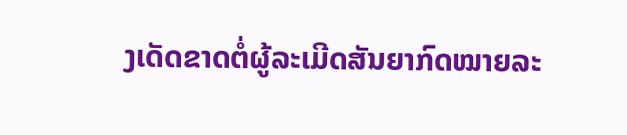ງເດັດຂາດຕໍ່ຜູ້ລະເມີດສັນຍາກົດໝາຍລະ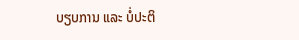ບຽບການ ແລະ ບໍ່ປະຕິ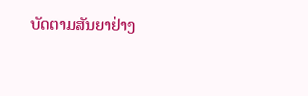ບັດຕາມສັນຍາຢ່າງ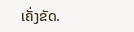ເຄັ່ງຂັດ.